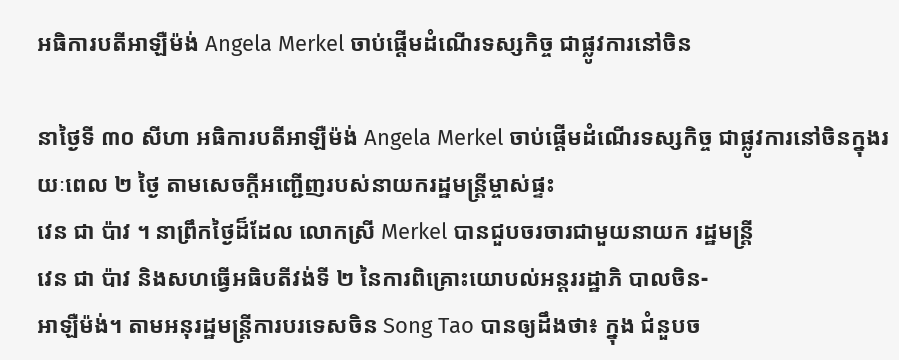អធិការបតីអាឡឺម៉ង់ Angela Merkel ចាប់ផ្តើមដំណើរទស្សកិច្ច ជាផ្លូវការនៅចិន

នាថ្ងៃទី ៣០ សីហា អធិការបតីអាឡឺម៉ង់ Angela Merkel ចាប់ផ្តើមដំណើរទស្សកិច្ច ជាផ្លូវការនៅចិនក្នុងរយៈពេល ២ ថ្ងៃ តាមសេចក្តីអញ្ជើញរបស់នាយករដ្ឋមន្ត្រីម្ចាស់ផ្ទះ
វេន ជា ប៉ាវ ។ នាព្រឹកថ្ងៃដ៏ដែល លោកស្រី Merkel បានជួបចរចារជាមួយនាយក រដ្ឋមន្ត្រី
វេន ជា ប៉ាវ និងសហធ្វើអធិបតីវង់ទី ២ នៃការពិគ្រោះយោបល់អន្តររដ្ឋាភិ បាលចិន-
អាឡឺម៉ង់។ តាមអនុរដ្ឋមន្ត្រីការបរទេសចិន Song Tao បានឲ្យដឹងថា៖ ក្នុង ជំនួបច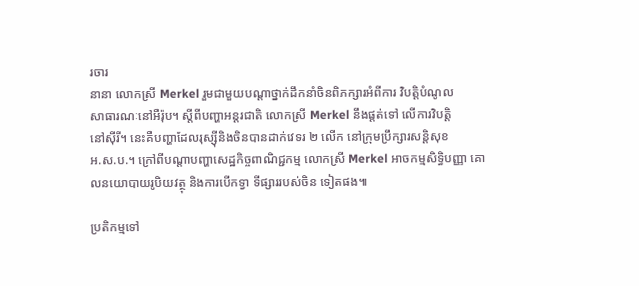រចារ
នានា លោកស្រី Merkel រួមជាមួយបណ្ដាថ្នាក់ដឹកនាំចិនពិភក្សារអំពីការ វិបត្តិបំណូល
សាធារណៈនៅអឺរ៉ុប។ ស្តីពីបញ្ហាអន្តរជាតិ លោកស្រី Merkel នឹងផ្តត់ទៅ លើការវិបត្តិ
នៅស៊ីរី។ នេះគឺបញ្ហាដែលរុស្ស៊ីនិងចិនបានដាក់វេទរ ២ លើក នៅក្រុមប្រឹក្សារសន្តិសុខ
អ.ស.ប.។ ក្រៅពីបណ្ដាបញ្ហាសេដ្ឋកិច្ចពាណិជ្ជកម្ម លោកស្រី Merkel អាចកម្មសិទ្ធិបញ្ញា គោលនយោបាយរូបិយវត្ថុ និងការបើកទ្វា ទីផ្សាររបស់ចិន ទៀតផង៕

ប្រតិកម្មទៅ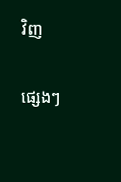វិញ

ផ្សេងៗ